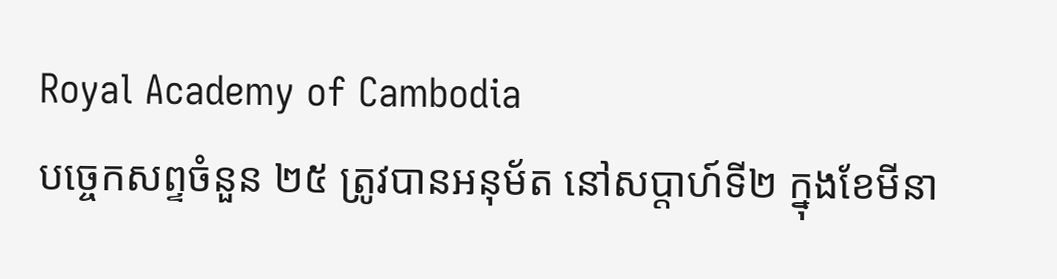Royal Academy of Cambodia
បច្ចេកសព្ទចំនួន ២៥ ត្រូវបានអនុម័ត នៅសប្តាហ៍ទី២ ក្នុងខែមីនា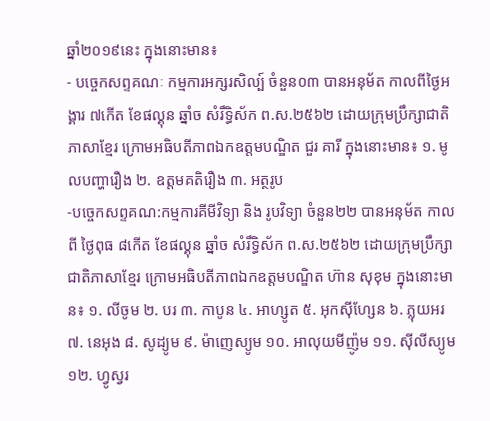ឆ្នាំ២០១៩នេះ ក្នុងនោះមាន៖
- បច្ចេកសព្ទគណៈ កម្មការអក្សរសិល្ប៍ ចំនួន០៣ បានអនុម័ត កាលពីថ្ងៃអង្គារ ៧កើត ខែផល្គុន ឆ្នាំច សំរឹទ្ធិស័ក ព.ស.២៥៦២ ដោយក្រុមប្រឹក្សាជាតិភាសាខ្មែរ ក្រោមអធិបតីភាពឯកឧត្តមបណ្ឌិត ជួរ គារី ក្នុងនោះមាន៖ ១. មូលបញ្ហារឿង ២. ឧត្តមគតិរឿង ៣. អត្ថរូប
-បច្ចេកសព្ទគណ:កម្មការគីមីវិទ្យា និង រូបវិទ្យា ចំនួន២២ បានអនុម័ត កាលពី ថ្ងៃពុធ ៨កើត ខែផល្គុន ឆ្នាំច សំរឹទ្ធិស័ក ព.ស.២៥៦២ ដោយក្រុមប្រឹក្សាជាតិភាសាខ្មែរ ក្រោមអធិបតីភាពឯកឧត្តមបណ្ឌិត ហ៊ាន សុខុម ក្នុងនោះមាន៖ ១. លីចូម ២. បរ ៣. កាបូន ៤. អាហ្សូត ៥. អុកស៊ីហ្សែន ៦. ភ្លុយអរ ៧. នេអុង ៨. សូដ្យូម ៩. ម៉ាញេស្យូម ១០. អាលុយមីញ៉ូម ១១. ស៊ីលីស្យូម ១២. ហ្វូស្វរ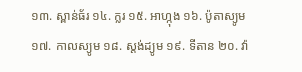១៣. ស្ពាន់ធ័រ ១៤. ក្លរ ១៥. អាហ្កុង ១៦. ប៉ូតាស្យូម ១៧. កាលស្យូម ១៨. ស្តង់ដ្យូម ១៩. ទីតាន ២០. វ៉ា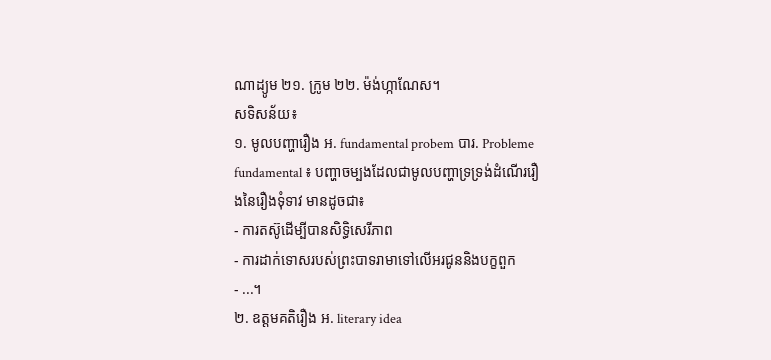ណាដ្យូម ២១. ក្រូម ២២. ម៉ង់ហ្កាណែស។
សទិសន័យ៖
១. មូលបញ្ហារឿង អ. fundamental probem បារ. Probleme fundamental ៖ បញ្ហាចម្បងដែលជាមូលបញ្ហាទ្រទ្រង់ដំណើររឿងនៃរឿងទុំទាវ មានដូចជា៖
- ការតស៊ូដើម្បីបានសិទ្ធិសេរីភាព
- ការដាក់ទោសរបស់ព្រះបាទរាមាទៅលើអរជូននិងបក្ខពួក
- ...។
២. ឧត្តមគតិរឿង អ. literary idea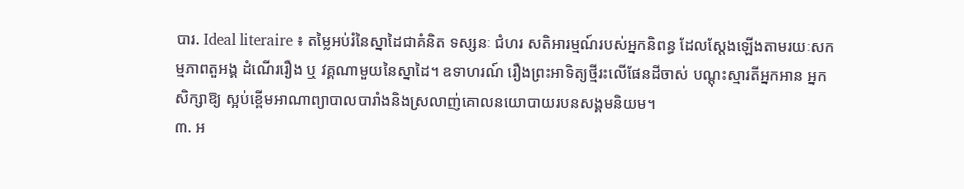បារ. Ideal literaire ៖ តម្លៃអប់រំនៃស្នាដៃជាគំនិត ទស្សនៈ ជំហរ សតិអារម្មណ៍របស់អ្នកនិពន្ធ ដែលស្តែងឡើងតាមរយៈសកម្មភាពតួអង្គ ដំណើររឿង ឬ វគ្គណាមួយនៃស្នាដៃ។ ឧទាហរណ៍ រឿងព្រះអាទិត្យថ្មីរះលើផែនដីចាស់ បណ្តុះស្មារតីអ្នកអាន អ្នកសិក្សាឱ្យ ស្អប់ខ្ពើមអាណាព្យាបាលបារាំងនិងស្រលាញ់គោលនយោបាយរបនសង្គមនិយម។
៣. អ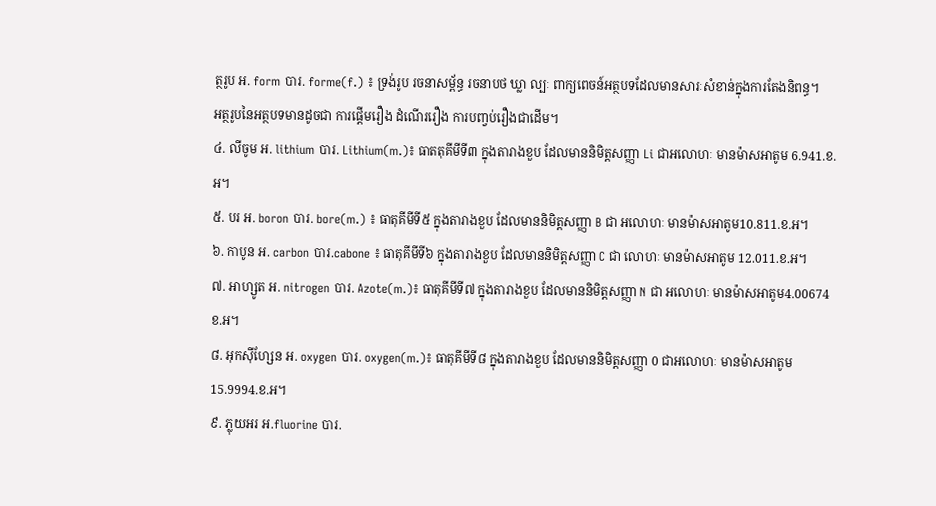ត្ថរូប អ. form បារ. forme(f.) ៖ ទ្រង់រូប រចនាសម្ព័ន្ធ រចនាបថ ឃ្លា ល្បៈ ពាក្យពេចន៍អត្ថបទដែលមានសារៈសំខាន់ក្នុងការតែងនិពន្ធ។
អត្ថរូបនៃអត្ថបទមានដូចជា ការផ្តើមរឿង ដំណើររឿង ការបញ្វប់រឿងជាដើម។
៤. លីចូម អ. lithium បារ. Lithium(m.)៖ ធាតតុគីមីទី៣ ក្នុងតារាងខួប ដែលមាននិមិត្តសញ្ញា Li ជាអលោហៈ មានម៉ាសអាតូម 6.941.ខ.អ។
៥. បរ អ. boron បារ. bore(m.) ៖ ធាតុគីមីទី៥ ក្នុងតារាងខួប ដែលមាននិមិត្តសញ្ញា B ជា អលោហៈ មានម៉ាសអាតូម10.811.ខ.អ។
៦. កាបូន អ. carbon បារ.cabone ៖ ធាតុគីមីទី៦ ក្នុងតារាងខួប ដែលមាននិមិត្តសញ្ញា C ជា លោហៈ មានម៉ាសអាតូម 12.011.ខ.អ។
៧. អាហ្សូត អ. nitrogen បារ. Azote(m.)៖ ធាតុគីមីទី៧ ក្នុងតារាងខួប ដែលមាននិមិត្តសញ្ញា N ជា អលោហៈ មានម៉ាសអាតូម4.00674 ខ.អ។
៨. អុកស៊ីហ្សែន អ. oxygen បារ. oxygen(m.)៖ ធាតុគីមីទី៨ ក្នុងតារាងខួប ដែលមាននិមិត្តសញ្ញា 0 ជាអលោហៈ មានម៉ាសអាតូម 15.9994.ខ.អ។
៩. ភ្លុយអរ អ.fluorine បារ.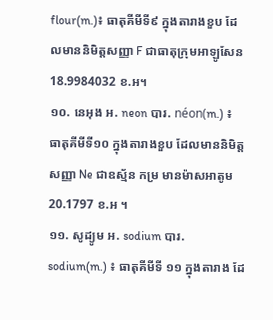flour(m.)៖ ធាតុគីមីទី៩ ក្នុងតារាងខួប ដែលមាននិមិត្តសញ្ញា F ជាធាតុក្រុមអាឡូសែន 18.9984032 ខ.អ។
១០. នេអុង អ. neon បារ. néon(m.) ៖ ធាតុគីមីទី១០ ក្នុងតារាងខួប ដែលមាននិមិត្តសញ្ញា Ne ជាឧស្ម័ន កម្រ មានម៉ាសអាតូម 20.1797 ខ.អ ។
១១. សូដ្យូម អ. sodium បារ. sodium(m.) ៖ ធាតុគីមីទី ១១ ក្នុងតារាង ដែ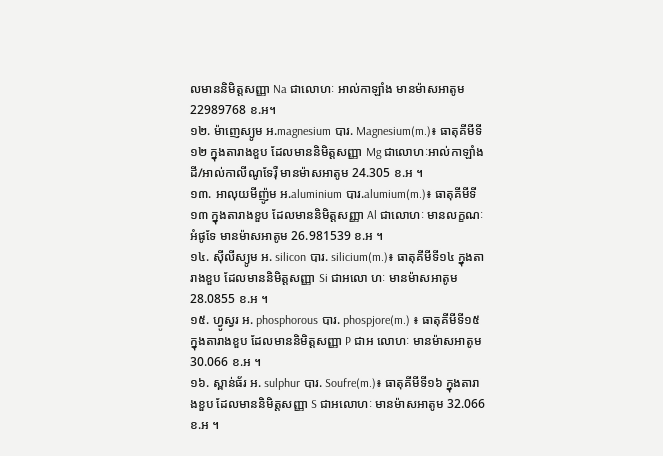លមាននិមិត្តសញ្ញា Na ជាលោហៈ អាល់កាឡាំង មានម៉ាសអាតូម 22989768 ខ.អ។
១២. ម៉ាញេស្យូម អ.magnesium បារ. Magnesium(m.)៖ ធាតុគីមីទី១២ ក្នុងតារាងខួប ដែលមាននិមិត្តសញ្ញា Mg ជាលោហៈអាល់កាឡាំងដី/អាល់កាលីណូទែរ៉ឺ មានម៉ាសអាតូម 24.305 ខ.អ ។
១៣. អាលុយមីញ៉ូម អ.aluminium បារ.alumium(m.)៖ ធាតុគីមីទី១៣ ក្នុងតារាងខួប ដែលមាននិមិត្តសញ្ញា Al ជាលោហៈ មានលក្ខណៈអំផូទែ មានម៉ាសអាតូម 26.981539 ខ.អ ។
១៤. ស៊ីលីស្យូម អ. silicon បារ. silicium(m.)៖ ធាតុគីមីទី១៤ ក្នុងតារាងខួប ដែលមាននិមិត្តសញ្ញា Si ជាអលោ ហៈ មានម៉ាសអាតូម 28.0855 ខ.អ ។
១៥. ហ្វូស្វរ អ. phosphorous បារ. phospjore(m.) ៖ ធាតុគីមីទី១៥ ក្នុងតារាងខួប ដែលមាននិមិត្តសញ្ញា P ជាអ លោហៈ មានម៉ាសអាតូម 30.066 ខ.អ ។
១៦. ស្ពាន់ធ័រ អ. sulphur បារ. Soufre(m.)៖ ធាតុគីមីទី១៦ ក្នុងតារាងខួប ដែលមាននិមិត្តសញ្ញា S ជាអលោហៈ មានម៉ាសអាតូម 32.066 ខ.អ ។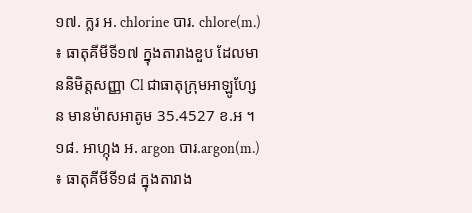១៧. ក្លរ អ. chlorine បារ. chlore(m.) ៖ ធាតុគីមីទី១៧ ក្នុងតារាងខួប ដែលមាននិមិត្តសញ្ញា Cl ជាធាតុក្រុមអាឡូហ្សែន មានម៉ាសអាតូម 35.4527 ខ.អ ។
១៨. អាហ្កុង អ. argon បារ.argon(m.) ៖ ធាតុគីមីទី១៨ ក្នុងតារាង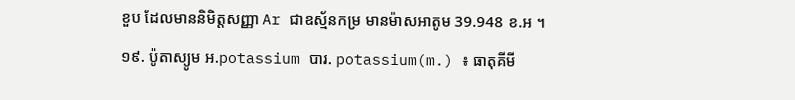ខួប ដែលមាននិមិត្តសញ្ញា Ar ជាឧស្ម័នកម្រ មានម៉ាសអាតូម 39.948 ខ.អ ។
១៩. ប៉ូតាស្យូម អ.potassium បារ. potassium(m.) ៖ ធាតុគីមី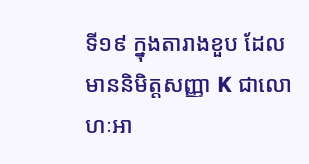ទី១៩ ក្នុងតារាងខួប ដែលមាននិមិត្តសញ្ញា K ជាលោ ហៈអា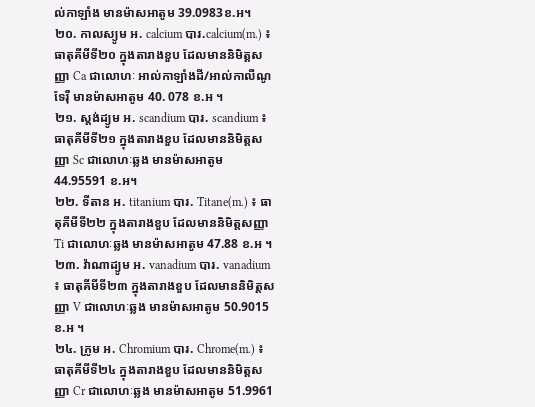ល់កាឡាំង មានម៉ាសអាតូម 39.0983ខ.អ។
២០. កាលស្យូម អ. calcium បារ.calcium(m.) ៖ ធាតុគីមីទី២០ ក្នុងតារាងខួប ដែលមាននិមិត្តសញ្ញា Ca ជាលោហៈ អាល់កាឡាំងដី/អាល់កាលីណូទែរ៉ឺ មានម៉ាសអាតូម 40. 078 ខ.អ ។
២១. ស្តង់ដ្យូម អ. scandium បារ. scandium ៖ ធាតុគីមីទី២១ ក្នុងតារាងខួប ដែលមាននិមិត្តសញ្ញា Sc ជាលោហៈឆ្លង មានម៉ាសអាតូម 44.95591 ខ.អ។
២២. ទីតាន អ. titanium បារ. Titane(m.) ៖ ធាតុគីមីទី២២ ក្នុងតារាងខួប ដែលមាននិមិត្តសញ្ញា Ti ជាលោហៈឆ្លង មានម៉ាសអាតូម 47.88 ខ.អ ។
២៣. វ៉ាណាដ្យូម អ. vanadium បារ. vanadium ៖ ធាតុគីមីទី២៣ ក្នុងតារាងខួប ដែលមាននិមិត្តសញ្ញា V ជាលោហៈឆ្លង មានម៉ាសអាតូម 50.9015 ខ.អ ។
២៤. ក្រូម អ. Chromium បារ. Chrome(m.) ៖ ធាតុគីមីទី២៤ ក្នុងតារាងខួប ដែលមាននិមិត្តសញ្ញា Cr ជាលោហៈឆ្លង មានម៉ាសអាតូម 51.9961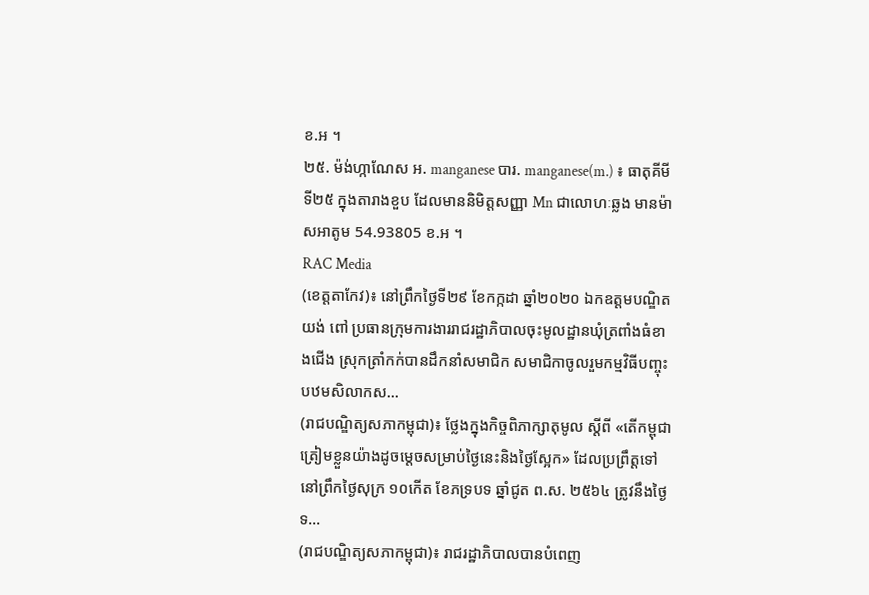ខ.អ ។
២៥. ម៉ង់ហ្កាណែស អ. manganese បារ. manganese(m.) ៖ ធាតុគីមីទី២៥ ក្នុងតារាងខួប ដែលមាននិមិត្តសញ្ញា Mn ជាលោហៈឆ្លង មានម៉ាសអាតូម 54.93805 ខ.អ ។
RAC Media
(ខេត្តតាកែវ)៖ នៅព្រឹកថ្ងៃទី២៩ ខែកក្កដា ឆ្នាំ២០២០ ឯកឧត្តមបណ្ឌិត យង់ ពៅ ប្រធានក្រុមការងាររាជរដ្ឋាភិបាលចុះមូលដ្ឋានឃុំត្រពាំងធំខាងជើង ស្រុកត្រាំកក់បានដឹកនាំសមាជិក សមាជិកាចូលរួមកម្មវិធីបញ្ចុះបឋមសិលាកស...
(រាជបណ្ឌិត្យសភាកម្ពុជា)៖ ថ្លែងក្នុងកិច្ចពិភាក្សាតុមូល ស្ដីពី «តើកម្ពុជាត្រៀមខ្លួនយ៉ាងដូចម្តេចសម្រាប់ថ្ងៃនេះនិងថ្ងៃស្អែក» ដែលប្រព្រឹត្តទៅនៅព្រឹកថ្ងៃសុក្រ ១០កើត ខែភទ្របទ ឆ្នាំជូត ព.ស. ២៥៦៤ ត្រូវនឹងថ្ងៃទ...
(រាជបណ្ឌិត្យសភាកម្ពុជា)៖ រាជរដ្ឋាភិបាលបានបំពេញ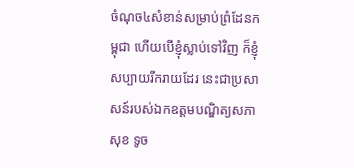ចំណុច៤សំខាន់សម្រាប់ព្រំដែនកម្ពុជា ហើយបើខ្ញុំស្លាប់ទៅវិញ ក៏ខ្ញុំសប្បាយរីករាយដែរ នេះជាប្រសាសន៍របស់ឯកឧត្ដមបណ្ឌិត្យសភា សុខ ទូច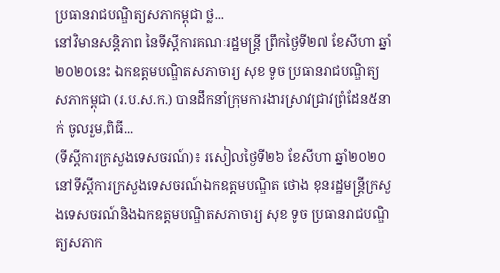ប្រធានរាជបណ្ឌិត្យសភាកម្ពុជា ថ្ល...
នៅវិមានសន្តិភាព នៃទីស្តីការគណៈរដ្ឋមន្រ្តី ព្រឹកថ្ងៃទី២៧ ខែសីហា ឆ្នាំ២០២០នេះ ឯកឧត្តមបណ្ឌិតសភាចារ្យ សុខ ទូច ប្រធានរាជបណ្ឌិត្យសភាកម្ពុជា (រ.ប.ស.ក.) បានដឹកនាំក្រុមការងារស្រាវជ្រាវព្រំដែន៥នាក់ ចូលរួម,ពិធី...
(ទីស្តីការក្រសួងទេសចរណ៍)៖ រសៀលថ្ងៃទី២៦ ខែសីហា ឆ្នាំ២០២០នៅទីស្តីការក្រសួងទេសចរណ៍ឯកឧត្តមបណ្ឌិត ថោង ខុនរដ្ឋមន្ត្រីក្រសួងទេសចរណ៍និងឯកឧត្តមបណ្ឌិតសភាចារ្យ សុខ ទូច ប្រធានរាជបណ្ឌិត្យសភាក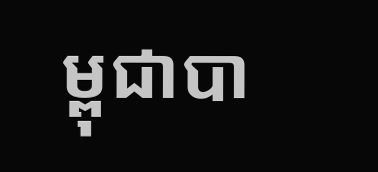ម្ពុជាបា